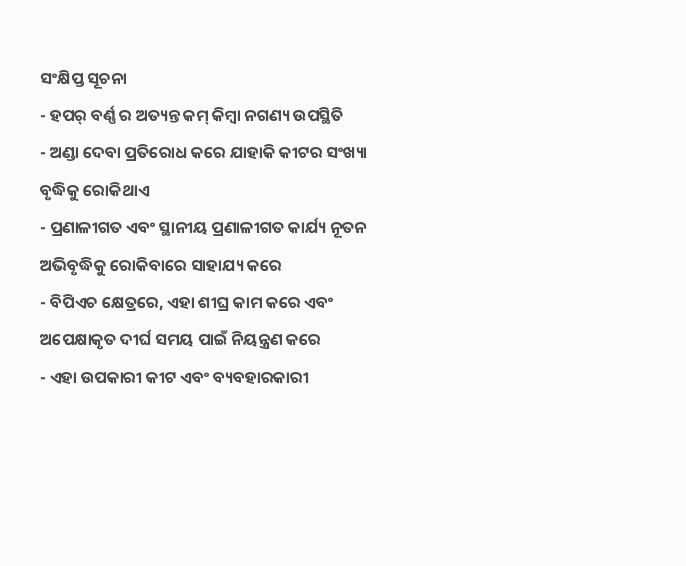ସଂକ୍ଷିପ୍ତ ସୂଚନା
- ହପର୍ ବର୍ଣ୍ଣ ର ଅତ୍ୟନ୍ତ କମ୍ କିମ୍ବା ନଗଣ୍ୟ ଉପସ୍ଥିତି
- ଅଣ୍ଡା ଦେବା ପ୍ରତିରୋଧ କରେ ଯାହାକି କୀଟର ସଂଖ୍ୟା ବୃଦ୍ଧିକୁ ରୋକିଥାଏ
- ପ୍ରଣାଳୀଗତ ଏବଂ ସ୍ଥାନୀୟ ପ୍ରଣାଳୀଗତ କାର୍ଯ୍ୟ ନୂତନ ଅଭିବୃଦ୍ଧିକୁ ରୋକିବାରେ ସାହାଯ୍ୟ କରେ
- ବିପିଏଚ କ୍ଷେତ୍ରରେ, ଏହା ଶୀଘ୍ର କାମ କରେ ଏବଂ ଅପେକ୍ଷାକୃତ ଦୀର୍ଘ ସମୟ ପାଇଁ ନିୟନ୍ତ୍ରଣ କରେ
- ଏହା ଉପକାରୀ କୀଟ ଏବଂ ବ୍ୟବହାରକାରୀ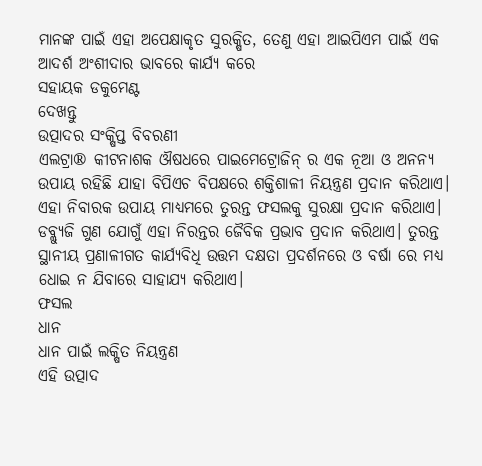ମାନଙ୍କ ପାଇଁ ଏହା ଅପେକ୍ଷାକୃତ ସୁରକ୍ଷିତ, ତେଣୁ ଏହା ଆଇପିଏମ ପାଇଁ ଏକ ଆଦର୍ଶ ଅଂଶୀଦାର ଭାବରେ କାର୍ଯ୍ୟ କରେ
ସହାୟକ ଡକୁମେଣ୍ଟ
ଦେଖନ୍ତୁ
ଉତ୍ପାଦର ସଂକ୍ଷିପ୍ତ ବିବରଣୀ
ଏଲଟ୍ରା® କୀଟନାଶକ ଔଷଧରେ ପାଇମେଟ୍ରୋଜିନ୍ ର ଏକ ନୂଆ ଓ ଅନନ୍ୟ ଉପାୟ ରହିଛି ଯାହା ବିପିଏଚ ବିପକ୍ଷରେ ଶକ୍ତିଶାଳୀ ନିୟନ୍ତ୍ରଣ ପ୍ରଦାନ କରିଥାଏ। ଏହା ନିବାରକ ଉପାୟ ମାଧ୍ୟମରେ ତୁରନ୍ତ ଫସଲକୁ ସୁରକ୍ଷା ପ୍ରଦାନ କରିଥାଏ। ଡବ୍ଲ୍ୟୁଜି ଗୁଣ ଯୋଗୁଁ ଏହା ନିରନ୍ତର ଜୈବିକ ପ୍ରଭାବ ପ୍ରଦାନ କରିଥାଏ। ତୁରନ୍ତ ସ୍ଥାନୀୟ ପ୍ରଣାଳୀଗତ କାର୍ଯ୍ୟବିଧି ଉତ୍ତମ ଦକ୍ଷତା ପ୍ରଦର୍ଶନରେ ଓ ବର୍ଷା ରେ ମଧ୍ୟ ଧୋଇ ନ ଯିବାରେ ସାହାଯ୍ୟ କରିଥାଏ।
ଫସଲ
ଧାନ
ଧାନ ପାଇଁ ଲକ୍ଷିତ ନିୟନ୍ତ୍ରଣ
ଏହି ଉତ୍ପାଦ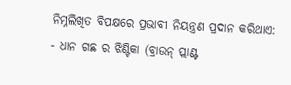ନିମ୍ନଲିଖିତ ବିପକ୍ଷରେ ପ୍ରଭାବୀ ନିୟନ୍ତ୍ରଣ ପ୍ରଦାନ କରିଥାଏ:
- ଧାନ ଗଛ ର ଝିଣ୍ଟିକା (ବ୍ରାଉନ୍ ପ୍ଲାଣ୍ଟ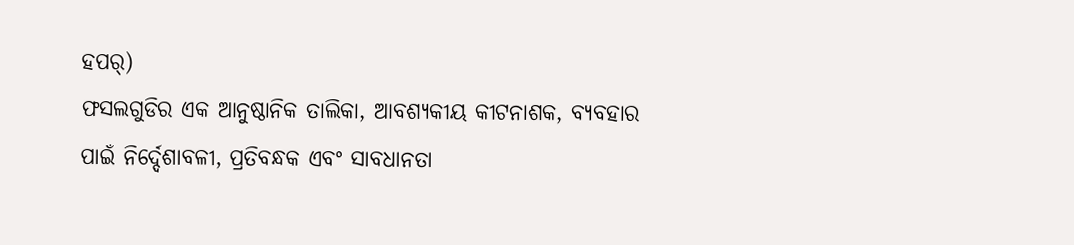ହପର୍)
ଫସଲଗୁଡିର ଏକ ଆନୁଷ୍ଠାନିକ ତାଲିକା, ଆବଶ୍ୟକୀୟ କୀଟନାଶକ, ବ୍ୟବହାର ପାଇଁ ନିର୍ଦ୍ଦେଶାବଳୀ, ପ୍ରତିବନ୍ଧକ ଏବଂ ସାବଧାନତା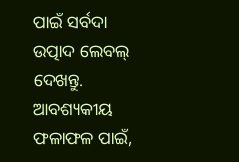ପାଇଁ ସର୍ବଦା ଉତ୍ପାଦ ଲେବଲ୍ ଦେଖନ୍ତୁ. ଆବଶ୍ୟକୀୟ ଫଳାଫଳ ପାଇଁ,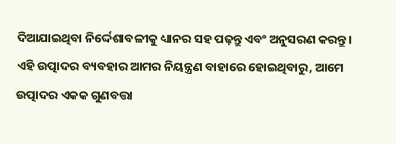ଦିଆଯାଇଥିବା ନିର୍ଦ୍ଦେଶାବଳୀକୁ ଧ୍ୟାନର ସହ ପଢ଼ନ୍ତୁ ଏବଂ ଅନୁସରଣ କରନ୍ତୁ।
ଏହି ଉତ୍ପାଦର ବ୍ୟବହାର ଆମର ନିୟନ୍ତ୍ରଣ ବାହାରେ ହୋଇଥିବାରୁ, ଆମେ ଉତ୍ପାଦର ଏକକ ଗୁଣବତ୍ତା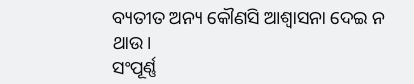ବ୍ୟତୀତ ଅନ୍ୟ କୌଣସି ଆଶ୍ୱାସନା ଦେଇ ନ ଥାଉ।
ସଂପୂର୍ଣ୍ଣ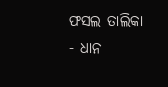ଫସଲ ତାଲିକା
- ଧାନ